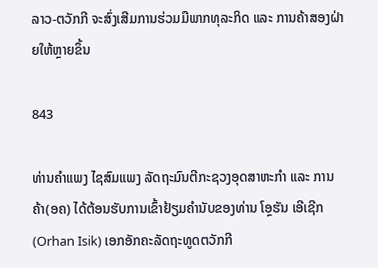ລາວ-ຕວັກກີ ຈະສົ່ງເສີມການຮ່ວມມືພາກທຸລະກິດ ແລະ ການຄ້າສອງຝ່າຍໃຫ້ຫຼາຍຂຶ້ນ

843

ທ່ານຄໍາແພງ ໄຊສົມແພງ ລັດຖະມົນຕີກະຊວງອຸດສາຫະກຳ ແລະ ການຄ້າ(ອຄ) ໄດ້ຕ້ອນຮັບການເຂົ້າຢ້ຽມຄຳນັບຂອງທ່ານ ໂອຼຮັນ ເອີເຊີກ (Orhan Isik) ເອກອັກຄະລັດຖະທູດຕວັກກີ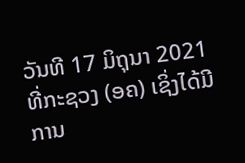ວັນທີ 17 ມິຖຸນາ 2021 ທີ່ກະຊວງ (ອຄ) ເຊິ່ງໄດ້ມີການ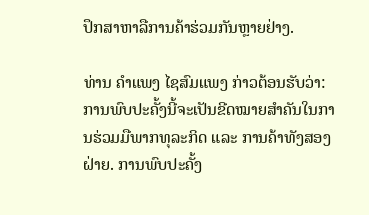ປຶກສາຫາລືການຄ້າຮ່ວມກັນຫຼາຍຢ່າງ.

ທ່ານ ຄໍາແພງ ໄຊສົມແພງ ກ່າວຕ້ອນຮັບວ່າ: ການພົບປະຄັ້ງນີ້ຈະເປັນຂີດໝາຍສໍາຄັນໃນການຮ່ວມມືພາກທຸລະກິດ ແລະ ການຄ້າທັງສອງຝ່າຍ. ການພົບປະຄັ້ງ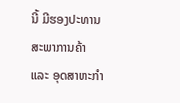ນີ້ ມີຮອງປະທານສະພາການຄ້າ ແລະ ອຸດສາຫະກຳ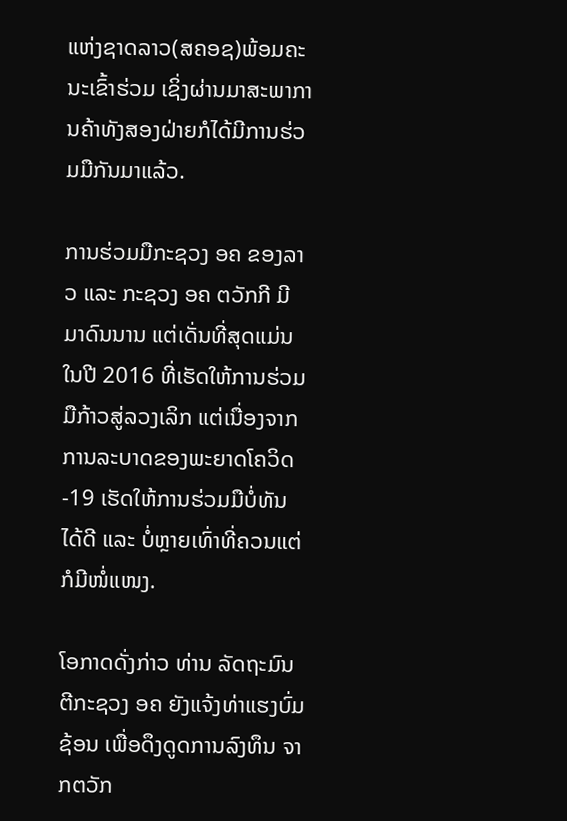ແຫ່ງຊາດລາວ(ສຄອຊ)ພ້ອມຄະນະເຂົ້າຮ່ວມ ເຊິ່ງຜ່ານມາສະພາການຄ້າທັງສອງຝ່າຍກໍໄດ້ມີການຮ່ວມມືກັນມາແລ້ວ.

ການຮ່ວມມືກະຊວງ ອຄ ຂອງລາວ ແລະ ກະຊວງ ອຄ ຕວັກກີ ມີມາດົນນານ ແຕ່ເດັ່ນທີ່ສຸດແມ່ນໃນປີ 2016 ທີ່ເຮັດໃຫ້ການຮ່ວມມືກ້າວສູ່ລວງເລິກ ແຕ່ເນື່ອງຈາກການລະບາດຂອງພະຍາດໂຄວິດ-19 ເຮັດໃຫ້ການຮ່ວມມືບໍ່ທັນໄດ້ດີ ແລະ ບໍ່ຫຼາຍເທົ່າທີ່ຄວນແຕ່ກໍມີໜໍ່ແໜງ.

ໂອກາດດັ່ງກ່າວ ທ່ານ ລັດຖະມົນຕີກະຊວງ ອຄ ຍັງແຈ້ງທ່າແຮງບົ່ມຊ້ອນ ເພື່ອດຶງດູດການລົງທຶນ ຈາກຕວັກ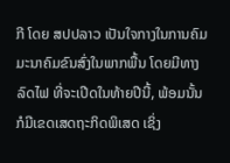ກີ ໂດຍ ສປປລາວ ເປັນໃຈກາງໃນການຄົມມະນາຄົມຂົນສົ່ງໃນພາກພື້ນ ໂດຍມີທາງລົດໄຟ ທີ່ຈະເປີດໃນທ້າຍປີນີ້, ພ້ອມນັ້ນ ກໍມີເຂດເສດຖະກິດພິເສດ ເຊິ່ງ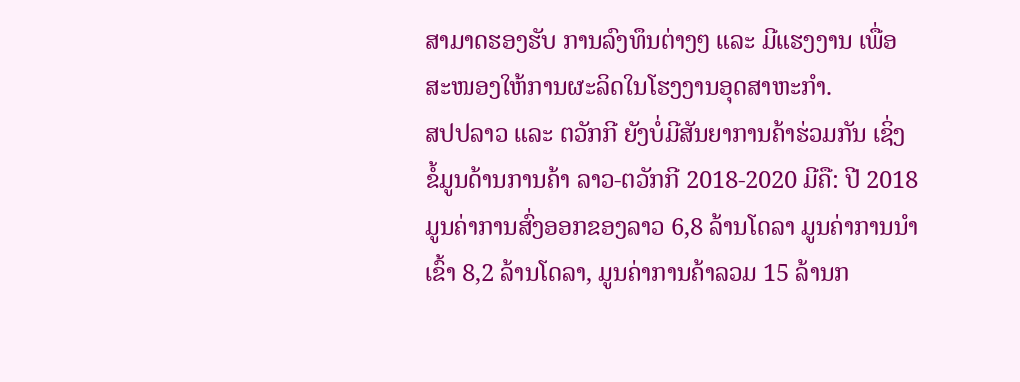ສາມາດຮອງຮັບ ການລົງທຶນຕ່າງໆ ແລະ ມີແຮງງານ ເພື່ອສະໜອງໃຫ້ການຜະລິດໃນໂຮງງານອຸດສາຫະກຳ.
ສປປລາວ ແລະ ຕວັກກີ ຍັງບໍ່ມີສັນຍາການຄ້າຮ່ວມກັນ ເຊິ່ງຂໍ້ມູນດ້ານການຄ້າ ລາວ-ຕວັກກີ 2018-2020 ມີຄື: ປີ 2018 ມູນຄ່າການສົ່ງອອກຂອງລາວ 6,8 ລ້ານໂດລາ ມູນຄ່າການນໍາເຂົ້າ 8,2 ລ້ານໂດລາ, ມູນຄ່າການຄ້າລວມ 15 ລ້ານກ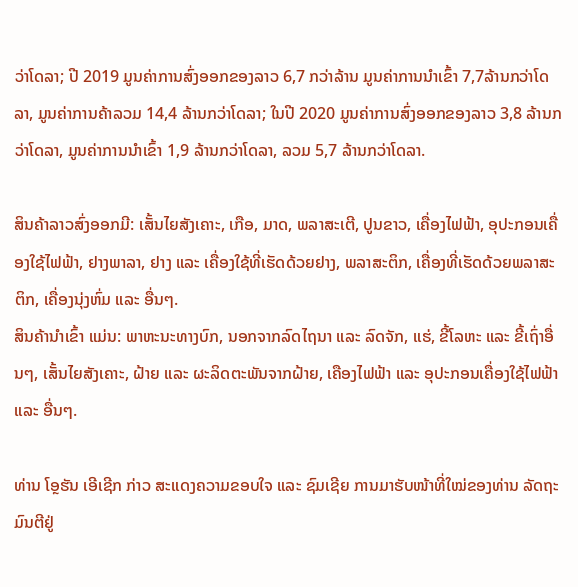ວ່າໂດລາ; ປີ 2019 ມູນຄ່າການສົ່ງອອກຂອງລາວ 6,7 ກວ່າລ້ານ ມູນຄ່າການນໍາເຂົ້າ 7,7ລ້ານກວ່າໂດລາ, ມູນຄ່າການຄ້າລວມ 14,4 ລ້ານກວ່າໂດລາ; ໃນປີ 2020 ມູນຄ່າການສົ່ງອອກຂອງລາວ 3,8 ລ້ານກວ່າໂດລາ, ມູນຄ່າການນໍາເຂົ້າ 1,9 ລ້ານກວ່າໂດລາ, ລວມ 5,7 ລ້ານກວ່າໂດລາ.

ສິນຄ້າລາວສົ່ງອອກມີ: ເສັ້ນໄຍສັງເຄາະ, ເກືອ, ມາດ, ພລາສະເຕີ, ປູນຂາວ, ເຄື່ອງໄຟຟ້າ, ອຸປະກອນເຄື່ອງໃຊ້ໄຟຟ້າ, ຢາງພາລາ, ຢາງ ແລະ ເຄື່ອງໃຊ້ທີ່ເຮັດດ້ວຍຢາງ, ພລາສະຕິກ, ເຄື່ອງທີ່ເຮັດດ້ວຍພລາສະຕິກ, ເຄື່ອງນຸ່ງຫົ່ມ ແລະ ອື່ນໆ.
ສິນຄ້ານໍາເຂົ້າ ແມ່ນ: ພາຫະນະທາງບົກ, ນອກຈາກລົດໄຖນາ ແລະ ລົດຈັກ, ແຮ່, ຂີ້ໂລຫະ ແລະ ຂີ້ເຖົ່າອື່ນໆ, ເສັ້ນໄຍສັງເຄາະ, ຝ້າຍ ແລະ ຜະລິດຕະພັນຈາກຝ້າຍ, ເຄືອງໄຟຟ້າ ແລະ ອຸປະກອນເຄື່ອງໃຊ້ໄຟຟ້າ ແລະ ອື່ນໆ.

ທ່ານ ໂອຼຮັນ ເອີເຊີກ ກ່າວ ສະແດງຄວາມຂອບໃຈ ແລະ ຊົມເຊີຍ ການມາຮັບໜ້າທີ່ໃໝ່ຂອງທ່ານ ລັດຖະມົນຕີຢູ່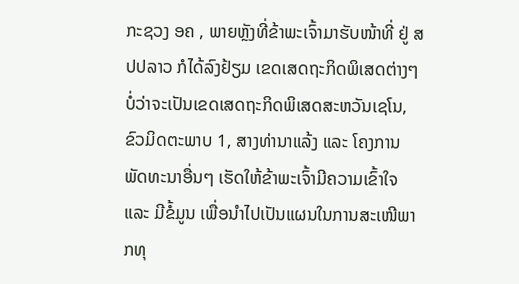ກະຊວງ ອຄ , ພາຍຫຼັງທີ່ຂ້າພະເຈົ້າມາຮັບໜ້າທີ່ ຢູ່ ສປປລາວ ກໍໄດ້ລົງຢ້ຽມ ເຂດເສດຖະກິດພິເສດຕ່າງໆ ບໍ່ວ່າຈະເປັນເຂດເສດຖະກິດພິເສດສະຫວັນເຊໂນ, ຂົວມິດຕະພາບ 1, ສາງທ່ານາແລ້ງ ແລະ ໂຄງການພັດທະນາອື່ນໆ ເຮັດໃຫ້ຂ້າພະເຈົ້າມີຄວາມເຂົ້າໃຈ ແລະ ມີຂໍ້ມູນ ເພື່ອນໍາໄປເປັນແຜນໃນການສະເໜີພາກທຸ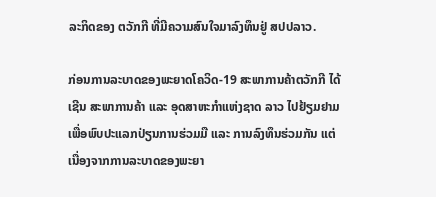ລະກິດຂອງ ຕວັກກີ ທີ່ມີຄວາມສົນໃຈມາລົງທຶນຢູ່ ສປປລາວ.

ກ່ອນການລະບາດຂອງພະຍາດໂຄວິດ-19 ສະພາການຄ້າຕວັກກີ ໄດ້ເຊີນ ສະພາການຄ້າ ແລະ ອຸດສາຫະກຳແຫ່ງຊາດ ລາວ ໄປຢ້ຽມຢາມ ເພື່ອພົບປະແລກປ່ຽນການຮ່ວມມື ແລະ ການລົງທຶນຮ່ວມກັນ ແຕ່ເນື່ອງຈາກການລະບາດຂອງພະຍາ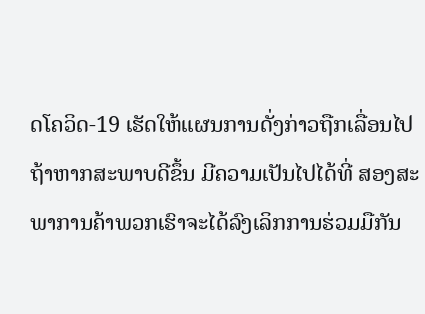ດໂຄວິດ-19 ເຮັດໃຫ້ແຜນການດັ່ງກ່າວຖືກເລື່ອນໄປ ຖ້າຫາກສະພາບດີຂຶ້ນ ມີຄວາມເປັນໄປໄດ້ທີ່ ສອງສະພາການຄ້າພວກເຮົາຈະໄດ້ລົງເລິກການຮ່ວມມືກັນ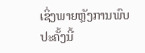ເຊິ່ງພາຍຫຼັງການພົບປະຄັ້ງນີ້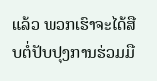ແລ້ວ ພວກເຮົາຈະໄດ້ສືບຕໍ່ປັບປຸງການຮ່ວມມື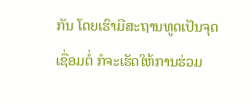ກັນ ໂດຍເຮົາມີສະຖານທູດເປັນຈຸດເຊື່ອມຕໍ່ ກໍຈະເຮັດໃຫ້ການຮ່ວມ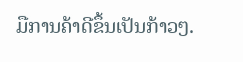ມືການຄ້າດີຂຶ້ນເປັນກ້າວໆ.